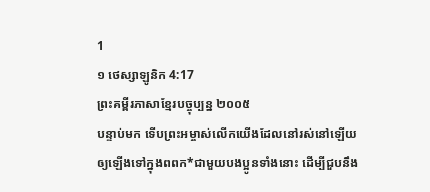1
១ ថេស្សាឡូនិក 4:17
ព្រះគម្ពីរភាសាខ្មែរបច្ចុប្បន្ន ២០០៥
បន្ទាប់មក ទើបព្រះអម្ចាស់លើកយើងដែលនៅរស់នៅឡើយ ឲ្យឡើងទៅក្នុងពពក*ជាមួយបងប្អូនទាំងនោះ ដើម្បីជួបនឹង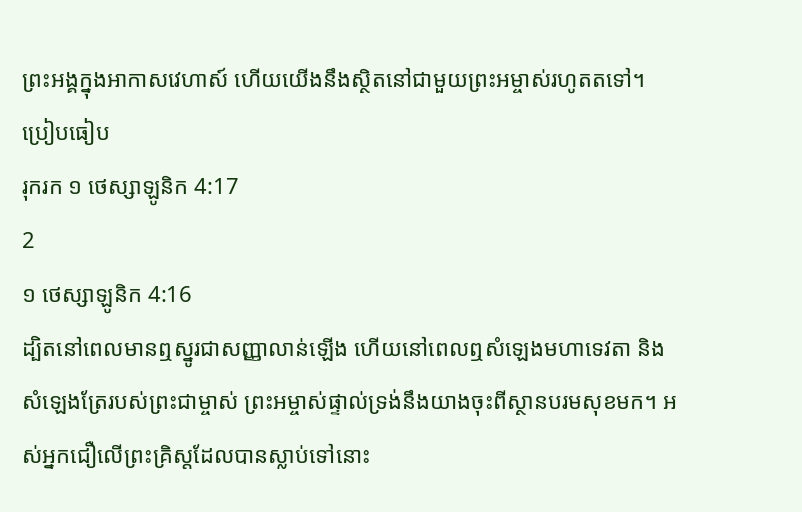ព្រះអង្គក្នុងអាកាសវេហាស៍ ហើយយើងនឹងស្ថិតនៅជាមួយព្រះអម្ចាស់រហូតតទៅ។
ប្រៀបធៀប
រុករក ១ ថេស្សាឡូនិក 4:17
2
១ ថេស្សាឡូនិក 4:16
ដ្បិតនៅពេលមានឮស្នូរជាសញ្ញាលាន់ឡើង ហើយនៅពេលឮសំឡេងមហាទេវតា និងសំឡេងត្រែរបស់ព្រះជាម្ចាស់ ព្រះអម្ចាស់ផ្ទាល់ទ្រង់នឹងយាងចុះពីស្ថានបរមសុខមក។ អស់អ្នកជឿលើព្រះគ្រិស្តដែលបានស្លាប់ទៅនោះ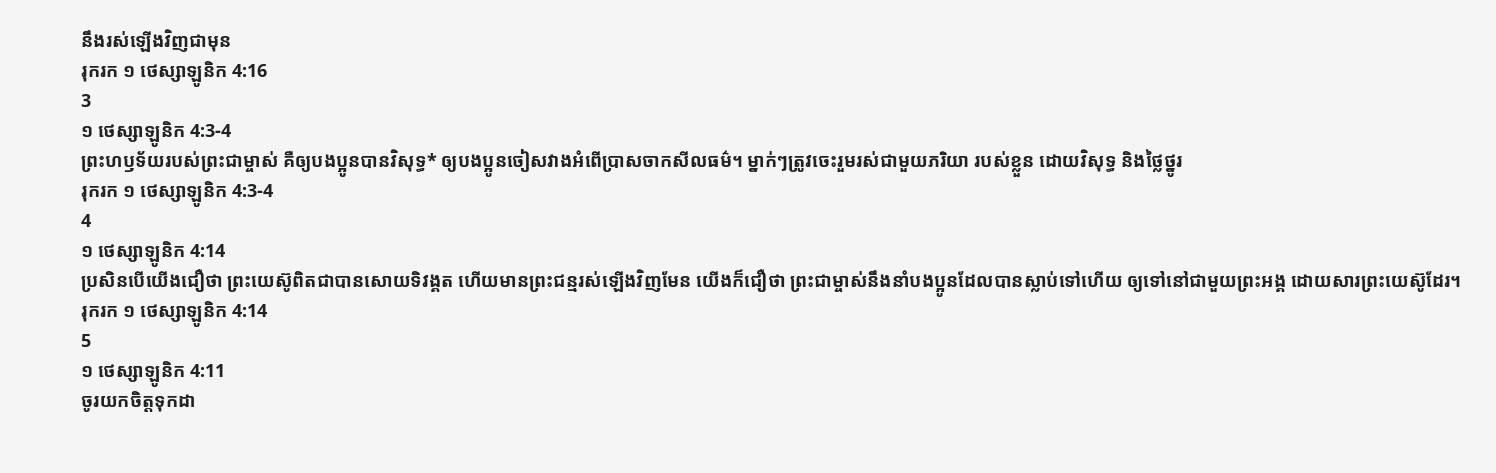នឹងរស់ឡើងវិញជាមុន
រុករក ១ ថេស្សាឡូនិក 4:16
3
១ ថេស្សាឡូនិក 4:3-4
ព្រះហឫទ័យរបស់ព្រះជាម្ចាស់ គឺឲ្យបងប្អូនបានវិសុទ្ធ* ឲ្យបងប្អូនចៀសវាងអំពើប្រាសចាកសីលធម៌។ ម្នាក់ៗត្រូវចេះរួមរស់ជាមួយភរិយា របស់ខ្លួន ដោយវិសុទ្ធ និងថ្លៃថ្នូរ
រុករក ១ ថេស្សាឡូនិក 4:3-4
4
១ ថេស្សាឡូនិក 4:14
ប្រសិនបើយើងជឿថា ព្រះយេស៊ូពិតជាបានសោយទិវង្គត ហើយមានព្រះជន្មរស់ឡើងវិញមែន យើងក៏ជឿថា ព្រះជាម្ចាស់នឹងនាំបងប្អូនដែលបានស្លាប់ទៅហើយ ឲ្យទៅនៅជាមួយព្រះអង្គ ដោយសារព្រះយេស៊ូដែរ។
រុករក ១ ថេស្សាឡូនិក 4:14
5
១ ថេស្សាឡូនិក 4:11
ចូរយកចិត្តទុកដា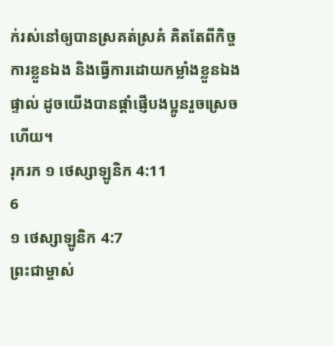ក់រស់នៅឲ្យបានស្រគត់ស្រគំ គិតតែពីកិច្ចការខ្លួនឯង និងធ្វើការដោយកម្លាំងខ្លួនឯងផ្ទាល់ ដូចយើងបានផ្ដាំផ្ញើបងប្អូនរួចស្រេចហើយ។
រុករក ១ ថេស្សាឡូនិក 4:11
6
១ ថេស្សាឡូនិក 4:7
ព្រះជាម្ចាស់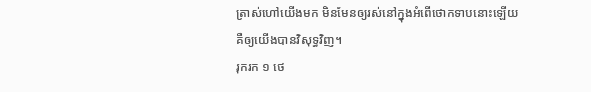ត្រាស់ហៅយើងមក មិនមែនឲ្យរស់នៅក្នុងអំពើថោកទាបនោះឡើយ គឺឲ្យយើងបានវិសុទ្ធវិញ។
រុករក ១ ថេ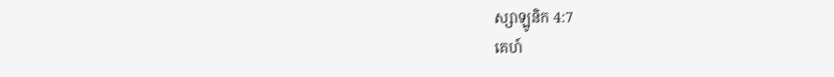ស្សាឡូនិក 4:7
គេហ៍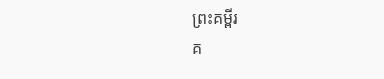ព្រះគម្ពីរ
គ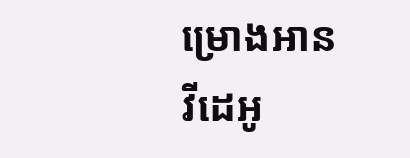ម្រោងអាន
វីដេអូ